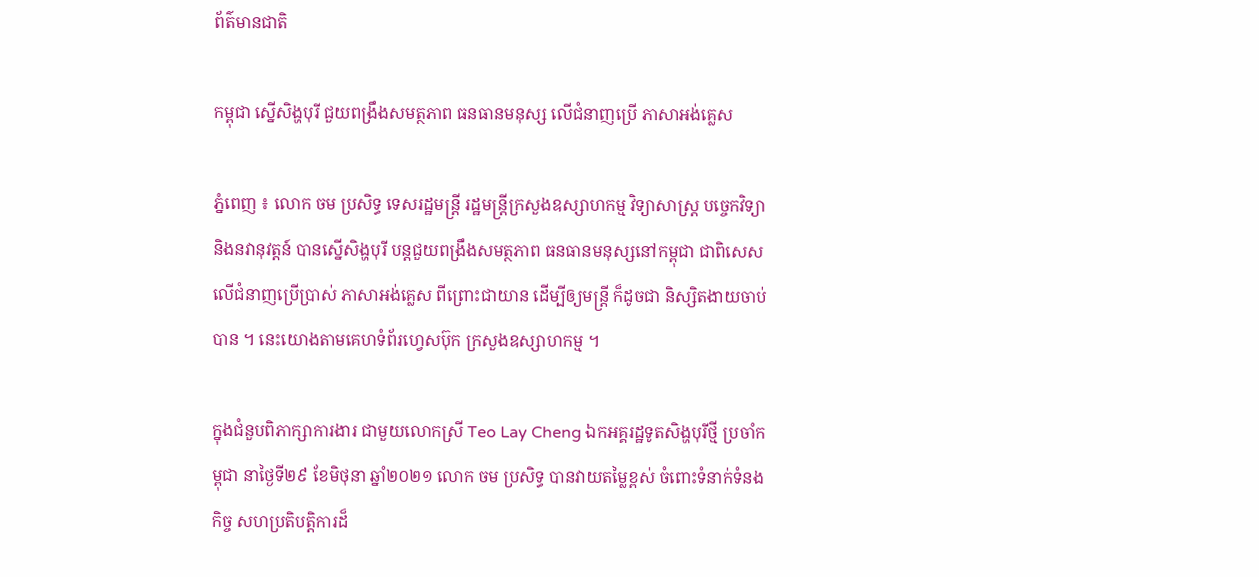ព័ត៌មានជាតិ

កម្ពុជា ស្នើសិង្ហបុរី ជួយពង្រឹងសមត្ថភាព ធនធានមនុស្ស លើជំនាញប្រើ ភាសាអង់គ្លេស

ភ្នំពេញ ៖ លោក ចម ប្រសិទ្ធ ទេសរដ្ឋមន្រ្តី រដ្ឋមន្រ្តីក្រសួងឧស្សាហកម្ម វិទ្យាសាស្ត្រ បច្ចេកវិទ្យា និងនវានុវត្តន៍ បានស្នើសិង្ហបុរី បន្តជួយពង្រឹងសមត្ថភាព ធនធានមនុស្សនៅកម្ពុជា ជាពិសេស លើជំនាញប្រើប្រាស់ ភាសាអង់គ្លេស ពីព្រោះជាយាន ដើម្បីឲ្យមន្ត្រី ក៏ដូចជា និស្សិតងាយចាប់បាន ។ នេះយោងតាមគេហទំព័រហ្វេសប៊ុក ក្រសួងឧស្សាហកម្ម ។

ក្នុងជំនួបពិភាក្សាការងារ ជាមួយលោកស្រី Teo Lay Cheng ឯកអគ្គរដ្ឋទូតសិង្ហបុរីថ្មី ប្រចាំកម្ពុជា នាថ្ងៃទី២៩ ខែមិថុនា ឆ្នាំ២០២១ លោក ចម ប្រសិទ្ធ បានវាយតម្លៃខ្ពស់ ចំពោះទំនាក់ទំនងកិច្ច សហប្រតិបត្តិការដ៏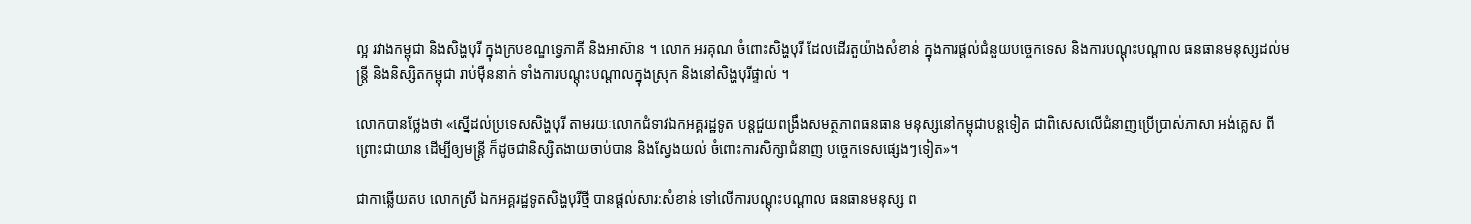ល្អ រវាងកម្ពុជា និងសិង្ហបុរី ក្នុងក្របខណ្ឌទ្វេភាគី និងអាស៊ាន ។ លោក អរគុណ ចំពោះសិង្ហបុរី ដែលដើរតួយ៉ាងសំខាន់ ក្នុងការផ្ដល់ជំនួយបច្ចេកទេស និងការបណ្តុះបណ្តាល ធនធានមនុស្សដល់មន្ត្រី និងនិស្សិតកម្ពុជា រាប់ម៉ឺននាក់ ទាំងការបណ្តុះបណ្តាលក្នុងស្រុក និងនៅសិង្ហបុរីផ្ទាល់ ។

លោកបានថ្លែងថា «ស្នើដល់ប្រទេសសិង្ហបុរី តាមរយៈលោកជំទាវឯកអគ្គរដ្ឋទូត បន្តជួយពង្រឹងសមត្ថភាពធនធាន មនុស្សនៅកម្ពុជាបន្តទៀត ជាពិសេសលើជំនាញប្រើប្រាស់ភាសា អង់គ្លេស ពីព្រោះជាយាន ដើម្បីឲ្យមន្ត្រី ក៏ដូចជានិស្សិតងាយចាប់បាន និងស្វែងយល់ ចំពោះការសិក្សាជំនាញ បច្ចេកទេសផ្សេងៗទៀត»។

ជាកាឆ្លើយតប លោកស្រី ឯកអគ្គរដ្ឋទូតសិង្ហបុរីថ្មី បានផ្តល់សារ:សំខាន់ ទៅលើការបណ្តុះបណ្តាល ធនធានមនុស្ស ព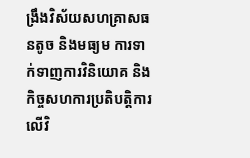ង្រឹងវិស័យសហគ្រាសធនតូច និងមធ្យម ការទាក់ទាញការវិនិយោគ និងកិច្ចសហការប្រតិបត្តិការ លើវិ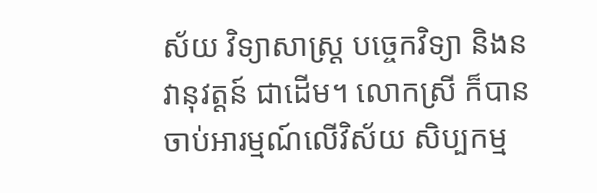ស័យ វិទ្យាសាស្ត្រ បច្ចេកវិទ្យា និងនវានុវត្តន៍ ជាដើម។ លោកស្រី ក៏បានចាប់អារម្មណ៍លើវិស័យ សិប្បកម្ម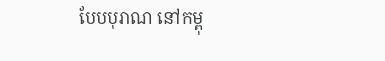បែបបុរាណ នៅកម្ពុ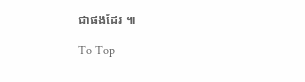ជាផងដែរ ៕

To Top